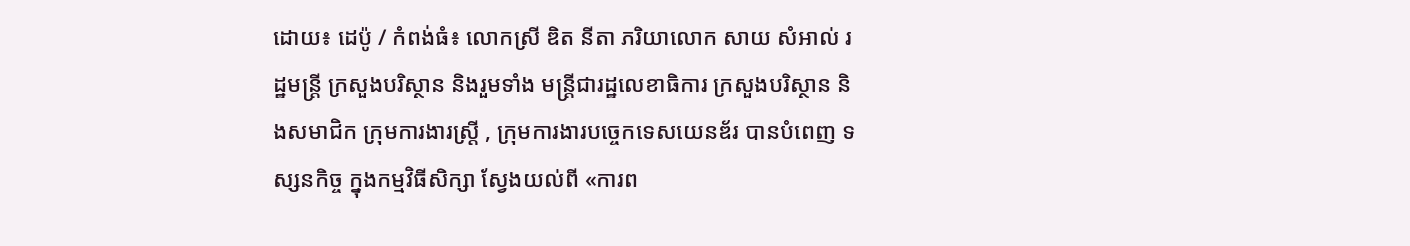ដោយ៖ ដេប៉ូ / កំពង់ធំ៖ លោកស្រី ឌិត នីតា ភរិយាលោក សាយ សំអាល់ រដ្ឋមន្ត្រី ក្រសួងបរិស្ថាន និងរួមទាំង មន្ត្រីជារដ្ឋលេខាធិការ ក្រសួងបរិស្ថាន និងសមាជិក ក្រុមការងារស្ត្រី , ក្រុមការងារបច្ចេកទេសយេនឌ័រ បានបំពេញ ទស្សនកិច្ច ក្នុងកម្មវិធីសិក្សា ស្វែងយល់ពី «ការព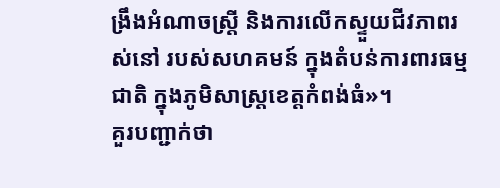ង្រឹងអំណាចស្ត្រី និងការលើកស្ទួយជីវភាពរស់នៅ របស់សហគមន៍ ក្នុងតំបន់ការពារធម្មជាតិ ក្នុងភូមិសាស្ត្រខេត្តកំពង់ធំ»។
គួរបញ្ជាក់ថា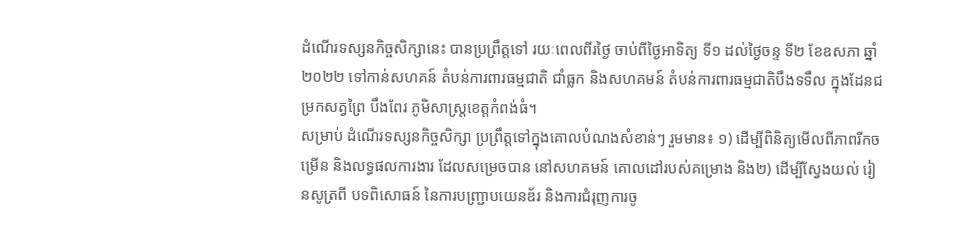ដំណើរទស្សនកិច្ចសិក្សានេះ បានប្រព្រឹត្តទៅ រយៈពេលពីរថ្ងៃ ចាប់ពីថ្ងៃអាទិត្យ ទី១ ដល់ថ្ងៃចន្ទ ទី២ ខែឧសភា ឆ្នាំ២០២២ ទៅកាន់សហគន៍ តំបន់ការពារធម្មជាតិ ជាំធ្លក និងសហគមន៍ តំបន់ការពារធម្មជាតិបឹងទទឹល ក្នុងដែនជម្រកសត្វព្រៃ បឹងពែរ ភូមិសាស្ត្រខេត្តកំពង់ធំ។
សម្រាប់ ដំណើរទស្សនកិច្ចសិក្សា ប្រព្រឹត្តទៅក្នុងគោលបំណងសំខាន់ៗ រួមមាន៖ ១) ដើម្បីពិនិត្យមើលពីភាពរីកចម្រើន និងលទ្ធផលការងារ ដែលសម្រេចបាន នៅសហគមន៍ គោលដៅរបស់គម្រោង និង២) ដើម្បីស្វែងយល់ រៀនសូត្រពី បទពិសោធន៍ នៃការបញ្ជ្រាបយេនឌ័រ និងការជំរុញការចូ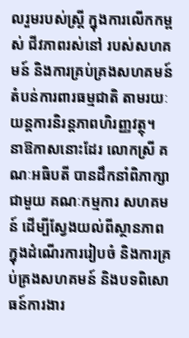លរួមរបស់ស្ត្រី ក្នុងការលើកកម្ពស់ ជីវភាពរស់នៅ របស់សហគមន៍ និងការគ្រប់គ្រងសហគមន៍ តំបន់ការពារធម្មជាតិ តាមរយៈយន្តការនិរន្តភាពហិរញ្ញវត្ថុ។
នាឱកាសនោះដែរ លោកស្រី គណៈអធិបតី បានដឹកនាំពិភាក្សាជាមួយ គណៈកម្មការ សហគមន៍ ដើម្បីស្វែងយល់ពីស្ថានភាព ក្នុងដំណើរការរៀបចំ និងការគ្រប់គ្រងសហគមន៍ និងបទពិសោធន៍ការងារ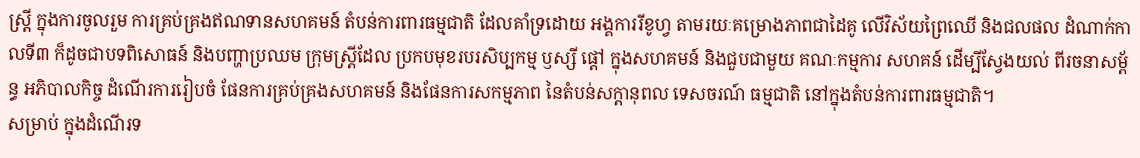ស្ត្រី ក្នុងការចូលរួម ការគ្រប់គ្រងឥណទានសហគមន៍ តំបន់ការពារធម្មជាតិ ដែលគាំទ្រដោយ អង្គការរីខូហ្វ តាមរយៈគម្រោងភាពជាដៃគូ លើវិស័យព្រៃឈើ និងជលផល ដំណាក់កាលទី៣ ក៏ដូចជាបទពិសោធន៍ និងបញ្ហាប្រឈម ក្រុមស្ត្រីដែល ប្រកបមុខរបរសិប្បកម្ម ឫស្សី ផ្ដៅ ក្នុងសហគមន៍ និងជួបជាមួយ គណៈកម្មការ សហគន៍ ដើម្បីស្វែងយល់ ពីរចនាសម្ព័ន្ធ អភិបាលកិច្ច ដំណើរការរៀបចំ ផែនការគ្រប់គ្រងសហគមន៍ និងផែនការសកម្មភាព នៃតំបន់សក្តានុពល ទេសចរណ៍ ធម្មជាតិ នៅក្នុងតំបន់ការពារធម្មជាតិ។
សម្រាប់ ក្នុងដំណើរទ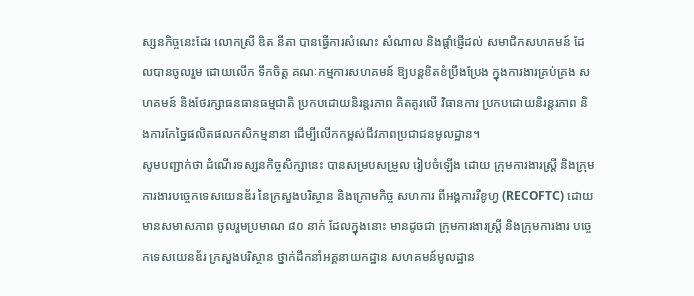ស្សនកិច្ចនេះដែរ លោកស្រី ឌិត នីតា បានធ្វើការសំណេះ សំណាល និងផ្ដាំផ្ញើដល់ សមាជិកសហគមន៍ ដែលបានចូលរួម ដោយលើក ទឹកចិត្ត គណៈកម្មការសហគមន៍ ឱ្យបន្តខិតខំប្រឹងប្រែង ក្នុងការងារគ្រប់គ្រង សហគមន៍ និងថែរក្សាធនធានធម្មជាតិ ប្រកបដោយនិរន្តរភាព គិតគូរលើ វិធានការ ប្រកបដោយនិរន្តរភាព និងការកែច្នៃផលិតផលកសិកម្មនានា ដើម្បីលើកកម្ពស់ជីវភាពប្រជាជនមូលដ្ឋាន។
សូមបញ្ជាក់ថា ដំណើរទស្សនកិច្ចសិក្សានេះ បានសម្របសម្រួល រៀបចំឡើង ដោយ ក្រុមការងារស្ត្រី និងក្រុមការងារបច្ចេកទេសយេនឌ័រ នៃក្រសួងបរិស្ថាន និងក្រោមកិច្ច សហការ ពីអង្គការរីខូហ្វ (RECOFTC) ដោយមានសមាសភាព ចូលរួមប្រមាណ ៨០ នាក់ ដែលក្នុងនោះ មានដូចជា ក្រុមការងារស្ត្រី និងក្រុមការងារ បច្ចេកទេសយេនឌ័រ ក្រសួងបរិស្ថាន ថ្នាក់ដឹកនាំអគ្គនាយកដ្ឋាន សហគមន៍មូលដ្ឋាន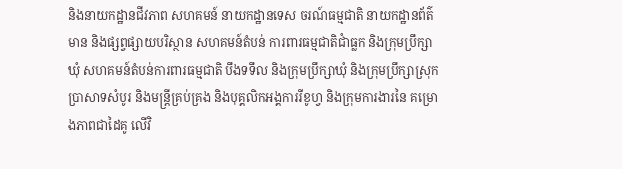និងនាយកដ្ឋានជីវភាព សហគមន៍ នាយកដ្ឋានទេស ចរណ៍ធម្មជាតិ នាយកដ្ឋានព័ត៌មាន និងផ្សព្វផ្សាយបរិស្ថាន សហគមន៍តំបន់ ការពារធម្មជាតិជាំធ្លក និងក្រុមប្រឹក្សាឃុំ សហគមន៍តំបន់ការពារធម្មជាតិ បឹងទទឹល និងក្រុមប្រឹក្សាឃុំ និងក្រុមប្រឹក្សាស្រុកប្រាសាទសំបូរ និងមន្ត្រីគ្រប់គ្រង និងបុគ្គលិកអង្គការរីខូហ្វ និងក្រុមការងារនៃ គម្រោងភាពជាដៃគូ លើវិ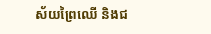ស័យព្រៃឈើ និងជ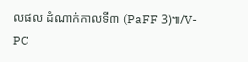លផល ដំណាក់កាលទី៣ (PaFF 3)៕/V-PC